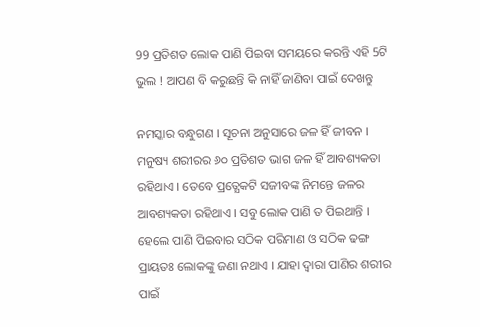99 ପ୍ରତିଶତ ଲୋକ ପାଣି ପିଇବା ସମୟରେ କରନ୍ତି ଏହି 5ଟି ଭୁଲ ! ଆପଣ ବି କରୁଛନ୍ତି କି ନାହିଁ ଜାଣିବା ପାଇଁ ଦେଖନ୍ତୁ

ନମସ୍କାର ବନ୍ଧୁଗଣ । ସୂଚନା ଅନୁସାରେ ଜଳ ହିଁ ଜୀବନ । ମନୁଷ୍ୟ ଶରୀରର ୬୦ ପ୍ରତିଶତ ଭାଗ ଜଳ ହିଁ ଆବଶ୍ୟକତା ରହିଥାଏ । ତେବେ ପ୍ରତ୍ଯେକଟି ସଜୀବଙ୍କ ନିମନ୍ତେ ଜଳର ଆବଶ୍ୟକତା ରହିଥାଏ । ସବୁ ଲୋକ ପାଣି ତ ପିଇଥାନ୍ତି । ହେଲେ ପାଣି ପିଇବାର ସଠିକ ପରିମାଣ ଓ ସଠିକ ଢଙ୍ଗ ପ୍ରାୟତଃ ଲୋକଙ୍କୁ ଜଣା ନଥାଏ । ଯାହା ଦ୍ଵାରା ପାଣିର ଶରୀର ପାଇଁ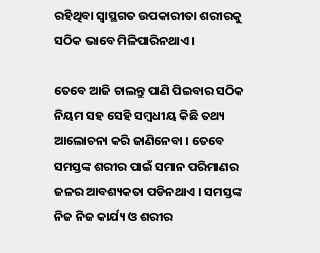ରହିଥିବା ସ୍ଵାସ୍ଥଗତ ଉପକାରୀତା ଶରୀରକୁ ସଠିକ ଭାବେ ମିଳିପାରିନଥାଏ ।

ତେବେ ଆଜି ଚାଲନ୍ତୁ ପାଣି ପିଇବାର ସଠିକ ନିୟମ ସହ ସେହି ସମ୍ବଧୀୟ କିଛି ତଥ୍ୟ ଆଲୋଚନା କରି ଜାଣିନେବା । ତେବେ ସମସ୍ତଙ୍କ ଶରୀର ପାଇଁ ସମାନ ପରିମାଣର ଜଳର ଆବଶ୍ୟକତା ପଡିନଥାଏ । ସମସ୍ତଙ୍କ ନିଜ ନିଜ କାର୍ଯ୍ୟ ଓ ଶରୀର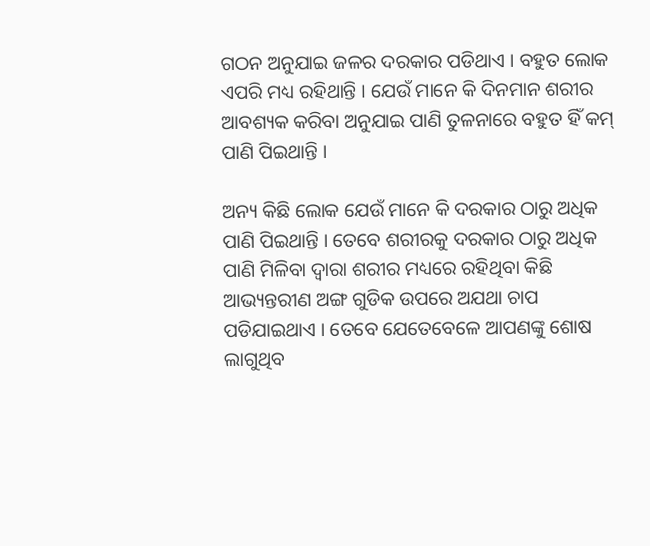ଗଠନ ଅନୁଯାଇ ଜଳର ଦରକାର ପଡିଥାଏ । ବହୁତ ଲୋକ ଏପରି ମଧ୍ୟ ରହିଥାନ୍ତି । ଯେଉଁ ମାନେ କି ଦିନମାନ ଶରୀର ଆବଶ୍ୟକ କରିବା ଅନୁଯାଇ ପାଣି ତୁଳନାରେ ବହୁତ ହିଁ କମ୍ ପାଣି ପିଇଥାନ୍ତି ।

ଅନ୍ୟ କିଛି ଲୋକ ଯେଉଁ ମାନେ କି ଦରକାର ଠାରୁ ଅଧିକ ପାଣି ପିଇଥାନ୍ତି । ତେବେ ଶରୀରକୁ ଦରକାର ଠାରୁ ଅଧିକ ପାଣି ମିଳିବା ଦ୍ଵାରା ଶରୀର ମଧ୍ୟରେ ରହିଥିବା କିଛି ଆଭ୍ୟନ୍ତରୀଣ ଅଙ୍ଗ ଗୁଡିକ ଉପରେ ଅଯଥା ଚାପ ପଡିଯାଇଥାଏ । ତେବେ ଯେତେବେଳେ ଆପଣଙ୍କୁ ଶୋଷ ଲାଗୁଥିବ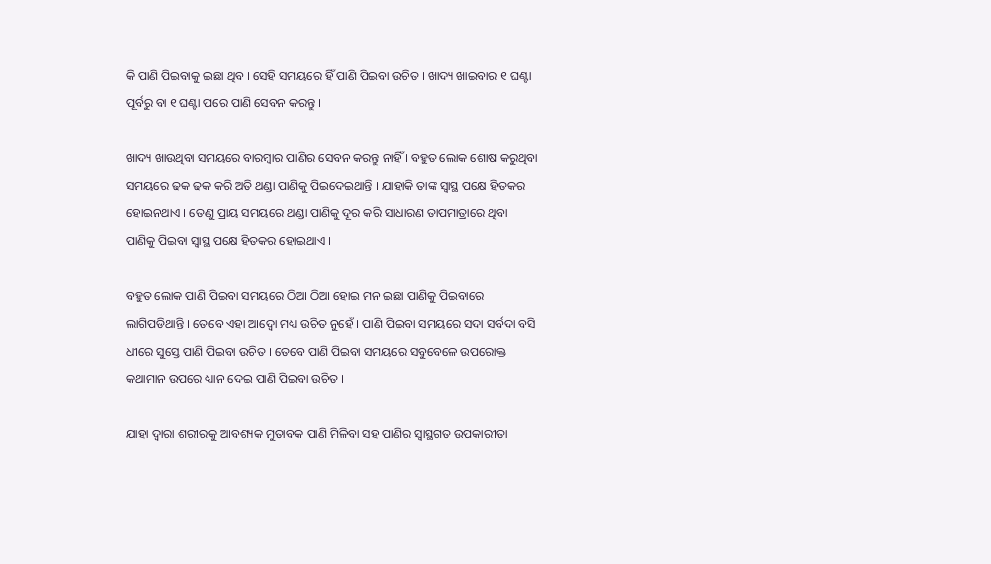କି ପାଣି ପିଇବାକୁ ଇଛା ଥିବ । ସେହି ସମୟରେ ହିଁ ପାଣି ପିଇବା ଉଚିତ । ଖାଦ୍ୟ ଖାଇବାର ୧ ଘଣ୍ଟା ପୂର୍ବରୁ ବା ୧ ଘଣ୍ଟା ପରେ ପାଣି ସେବନ କରନ୍ତୁ ।

ଖାଦ୍ୟ ଖାଉଥିବା ସମୟରେ ବାରମ୍ବାର ପାଣିର ସେବନ କରନ୍ତୁ ନାହିଁ । ବହୁତ ଲୋକ ଶୋଷ କରୁଥିବା ସମୟରେ ଢକ ଢକ କରି ଅତି ଥଣ୍ଡା ପାଣିକୁ ପିଇଦେଇଥାନ୍ତି । ଯାହାକି ତାଙ୍କ ସ୍ଵାସ୍ଥ ପକ୍ଷେ ହିତକର ହୋଇନଥାଏ । ତେଣୁ ପ୍ରାୟ ସମୟରେ ଥଣ୍ଡା ପାଣିକୁ ଦୂର କରି ସାଧାରଣ ତାପମାତ୍ରାରେ ଥିବା ପାଣିକୁ ପିଇବା ସ୍ଵାସ୍ଥ ପକ୍ଷେ ହିତକର ହୋଇଥାଏ ।

ବହୁତ ଲୋକ ପାଣି ପିଇବା ସମୟରେ ଠିଆ ଠିଆ ହୋଇ ମନ ଇଛା ପାଣିକୁ ପିଇବାରେ ଲାଗିପଡିଥାନ୍ତି । ତେବେ ଏହା ଆଦ୍ୱୋ ମଧ୍ୟ ଉଚିତ ନୁହେଁ । ପାଣି ପିଇବା ସମୟରେ ସଦା ସର୍ବଦା ବସି ଧୀରେ ସୁସ୍ତେ ପାଣି ପିଇବା ଉଚିତ । ତେବେ ପାଣି ପିଇବା ସମୟରେ ସବୁବେଳେ ଉପରୋକ୍ତ କଥାମାନ ଉପରେ ଧ୍ୟାନ ଦେଇ ପାଣି ପିଇବା ଉଚିତ ।

ଯାହା ଦ୍ଵାରା ଶରୀରକୁ ଆବଶ୍ୟକ ମୁତାବକ ପାଣି ମିଳିବା ସହ ପାଣିର ସ୍ଵାସ୍ଥଗତ ଉପକାରୀତା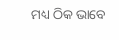ମଧ୍ୟ ଠିକ ଭାବେ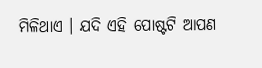ମିଳିଥାଏ । ଯଦି ଏହି ପୋଷ୍ଟଟି ଆପଣ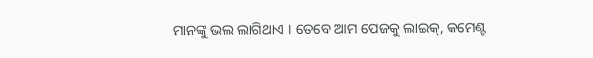ମାନଙ୍କୁ ଭଲ ଲାଗିଥାଏ । ତେବେ ଆମ ପେଜକୁ ଲାଇକ୍, କମେଣ୍ଟ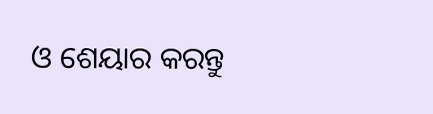ଓ ଶେୟାର କରନ୍ତୁ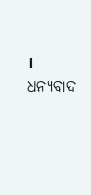। ଧନ୍ୟବାଦ